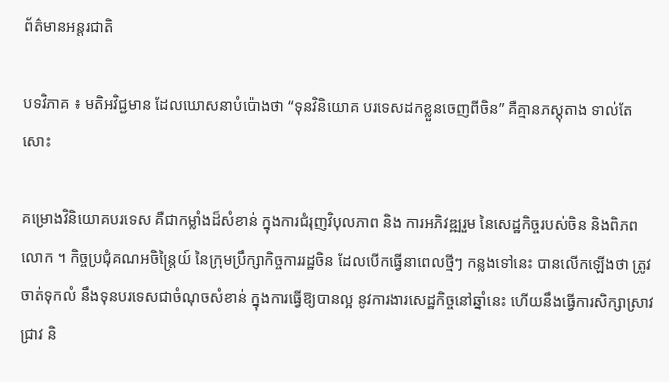ព័ត៌មានអន្តរជាតិ

បទវិភាគ ៖ មតិអវិជ្ជមាន ដែលឃោសនាបំប៉ោងថា “ទុនវិនិយោគ បរទេសដកខ្លួនចេញពីចិន” គឺគ្មានភស្តុតាង ទាល់តែសោះ

គម្រោងវិនិយោគបរទេស គឺជាកម្លាំងដ៏សំខាន់ ក្នុងការជំរុញវិបុលភាព និង ការអភិវឌ្ឍរួម នៃសេដ្ឋកិច្ចរបស់ចិន និងពិភពលោក ។ កិច្ចប្រជុំគណអចិន្ត្រៃយ៍ នៃក្រុមប្រឹក្សាកិច្ចការរដ្ឋចិន ដែលបើកធ្វើនាពេលថ្មីៗ កន្លងទៅនេះ បានលើកឡើងថា ត្រូវចាត់ទុកលំ នឹងទុនបរទេសជាចំណុចសំខាន់ ក្នុងការធ្វើឱ្យបានល្អ នូវការងារសេដ្ឋកិច្ចនៅឆ្នាំនេះ ហើយនឹងធ្វើការសិក្សាស្រាវជ្រាវ និ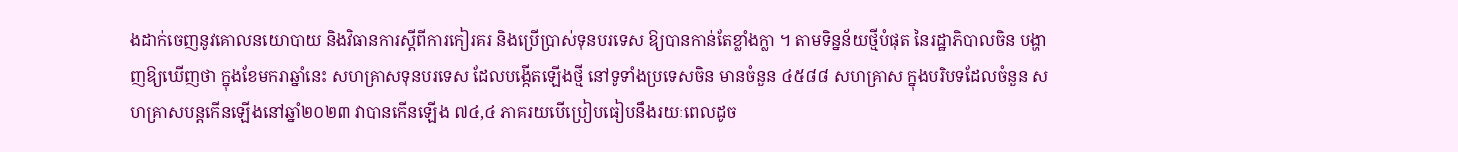ងដាក់ចេញនូវគោលនយោបាយ និងវិធានការស្តីពីការកៀរគរ និងប្រើប្រាស់ទុនបរទេស ឱ្យបានកាន់តែខ្លាំងក្លា ។ តាមទិន្នន័យថ្មីបំផុត នៃរដ្ឋាភិបាលចិន បង្ហាញឱ្យឃើញថា ក្នុងខែមករាឆ្នាំនេះ សហគ្រាសទុនបរទេស ដែលបង្កើតឡើងថ្មី នៅទូទាំងប្រទេសចិន មានចំនួន ៤៥៨៨ សហគ្រាស ក្នុងបរិបទដែលចំនួន សហគ្រាសបន្តកើនឡើងនៅឆ្នាំ២០២៣ វាបានកើនឡើង ៧៤,៤ ភាគរយបើប្រៀបធៀបនឹងរយៈពេលដូច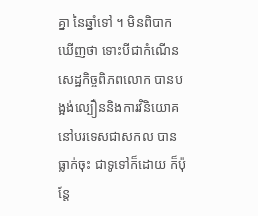គ្នា នៃឆ្នាំទៅ ។ មិនពិបាកឃើញថា ទោះបីជាកំណើនសេដ្ឋកិច្ចពិភពលោក បានបង្អង់ល្បឿននិងការវិនិយោគ នៅបរទេសជាសកល បានធ្លាក់ចុះ ជាទូទៅក៏ដោយ ក៏ប៉ុន្តែ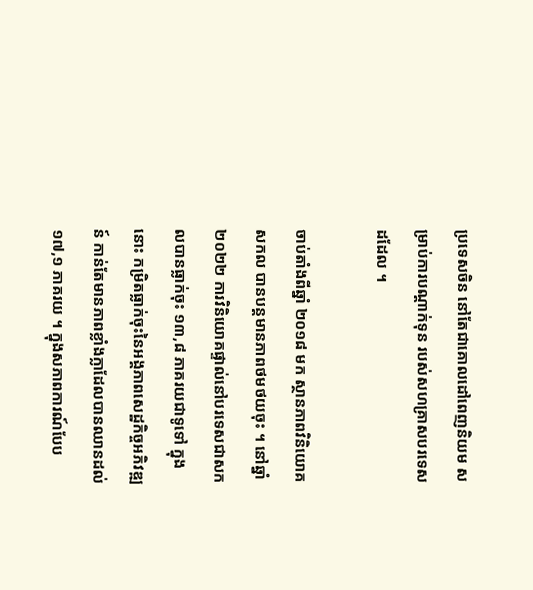ប្រទេសចិន នៅតែជាគោលដៅពេញនិយម សម្រាប់ការបណ្តាក់ទុន របស់សហគ្រាសបរទេសដដែល ។

ចាប់តាំងពីឆ្នាំ ២០១៨ មក ស្ថានភាពវិនិយោគសកល បានបន្តមានភាពថមថយចុះ ។ នៅឆ្នាំ ២០២២ ការវិនិយោគផ្ទាល់នៅបរទេសជាសកលបានធ្លាក់ចុះ ១៣,៨ ភាគរយជាទូទៅ ក្នុងនោះ កម្រិតធ្លាក់ចុះនៃអង្គភាពសេដ្ឋកិច្ចអភិវឌ្ឍន៍ កាន់តែមានភាពខ្លាំងក្លាដែលបានឈានដល់ ១៧,១ ភាគរយ ។ ក្នុងសភាពការណ៍បែប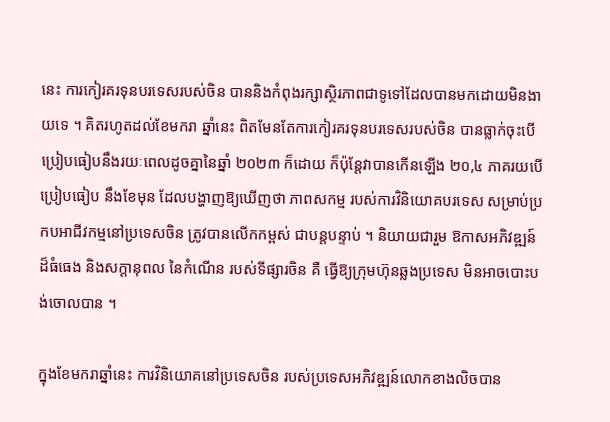នេះ ការកៀរគរទុនបរទេសរបស់ចិន បាននិងកំពុងរក្សាស្ថិរភាពជាទូទៅដែលបានមកដោយមិនងាយទេ ។ គិតរហូតដល់ខែមករា ឆ្នាំនេះ ពិតមែនតែការកៀរគរទុនបរទេសរបស់ចិន បានធ្លាក់ចុះបើប្រៀបធៀបនឹងរយៈពេលដូចគ្នានៃឆ្នាំ ២០២៣ ក៏ដោយ ក៏ប៉ុន្តែវាបានកើនឡើង ២០,៤ ភាគរយបើប្រៀបធៀប នឹងខែមុន ដែលបង្ហាញឱ្យឃើញថា ភាពសកម្ម របស់ការវិនិយោគបរទេស សម្រាប់ប្រកបអាជីវកម្មនៅប្រទេសចិន ត្រូវបានលើកកម្ពស់ ជាបន្តបន្ទាប់ ។ និយាយជារួម ឱកាសអភិវឌ្ឍន៍ដ៏ធំធេង និងសក្តានុពល នៃកំណើន របស់ទីផ្សារចិន គឺ ធ្វើឱ្យក្រុមហ៊ុនឆ្លងប្រទេស មិនអាចបោះបង់ចោលបាន ។

ក្នុងខែមករាឆ្នាំនេះ ការវិនិយោគនៅប្រទេសចិន របស់ប្រទេសអភិវឌ្ឍន៍លោកខាងលិចបាន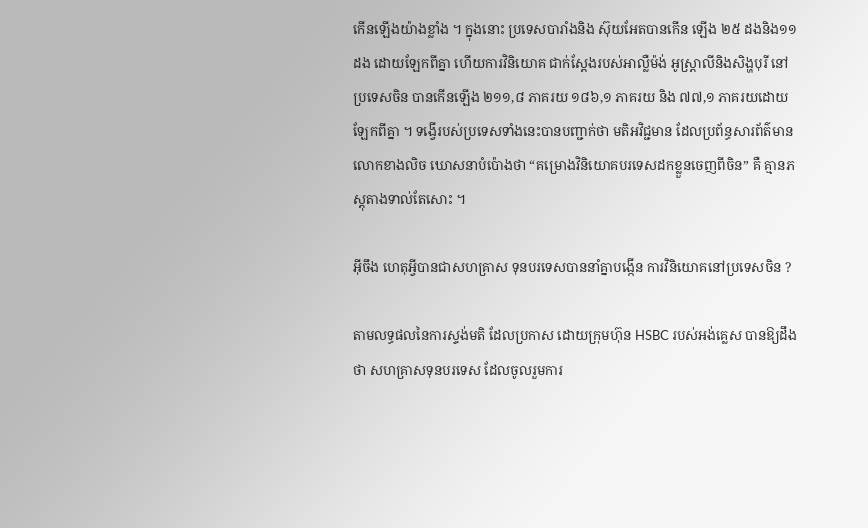កើនឡើងយ៉ាងខ្លាំង ។ ក្នុងនោះ ប្រទេសបារាំងនិង ស៊ុយអែតបានកើន ឡើង ២៥ ដងនិង១១ ដង ដោយឡែកពីគ្នា ហើយការវិនិយោគ ជាក់ស្តែងរបស់អាល្លឺម៉ង់ អូស្ត្រាលីនិងសិង្ហបុរី នៅប្រទេសចិន បានកើនឡើង ២១១,៨ ភាគរយ ១៨៦,១ ភាគរយ និង ៧៧,១ ភាគរយដោយឡែកពីគ្នា ។ ទង្វើរបស់ប្រទេសទាំងនេះបានបញ្ជាក់ថា មតិអវិជ្ជមាន ដែលប្រព័ន្ធសារព័ត៌មានលោកខាងលិច ឃោសនាបំប៉ោងថា “គម្រោងវិនិយោគបរទេសដកខ្លួនចេញពីចិន” គឺ គ្មានភស្តុតាងទាល់តែសោះ ។

អ៊ីចឹង ហេតុអ្វីបានជាសហគ្រាស ទុនបរទេសបាននាំគ្នាបង្កើន ការវិនិយោគនៅប្រទេសចិន ?

តាមលទ្ធផលនៃការស្ទង់មតិ ដែលប្រកាស ដោយក្រុមហ៊ុន HSBC របស់អង់គ្លេស បានឱ្យដឹងថា សហគ្រាសទុនបរទេស ដែលចូលរួមការ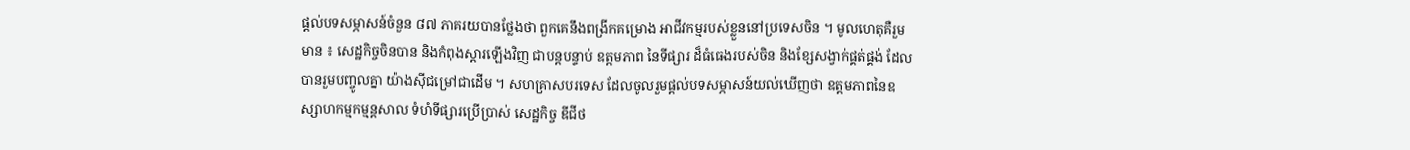ផ្តល់បទសម្ភាសន៍ចំនួន ៨៧ ភាគរយបានថ្លែងថា ពួកគេនឹងពង្រីកគម្រោង អាជីវកម្មរបស់ខ្លួននៅប្រទេសចិន ។ មូលហេតុគឺរួមមាន ៖ សេដ្ឋកិច្ចចិនបាន និងកំពុងស្តារឡើងវិញ ជាបន្តបន្ទាប់ ឧត្តមភាព នៃទីផ្សារ ដ៏ធំធេងរបស់ចិន និងខ្សែសង្វាក់ផ្គត់ផ្គង់ ដែលបានរួមបញ្ចូលគ្នា យ៉ាងស៊ីជម្រៅជាដើម ។ សហគ្រាសបរទេស ដែលចូលរួមផ្តល់បទសម្ភាសន៍យល់ឃើញថា ឧត្តមភាពនៃឧស្សាហកម្មកម្មន្ដសាល ទំហំទីផ្សារប្រើប្រាស់ សេដ្ឋកិច្ច ឌីជីថ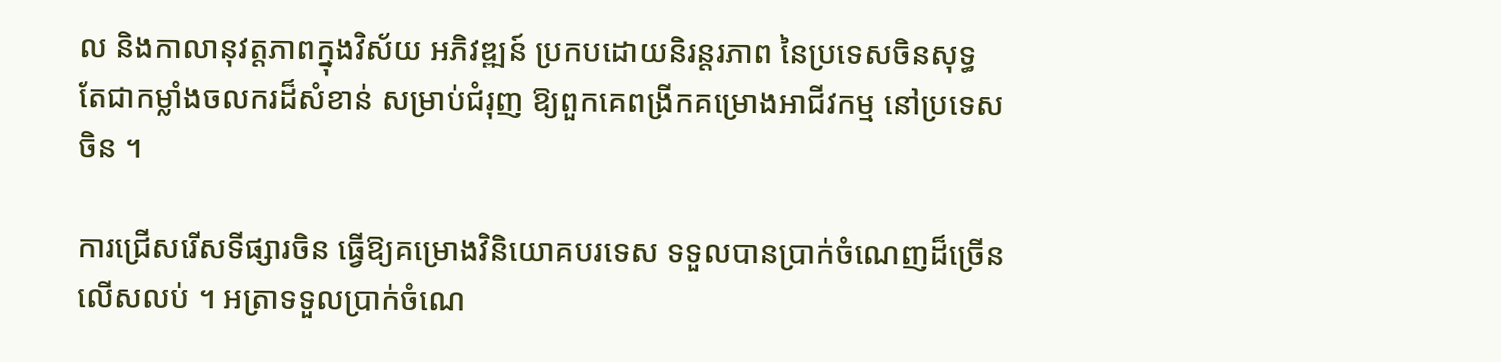ល និងកាលានុវត្តភាពក្នុងវិស័យ អភិវឌ្ឍន៍ ប្រកបដោយនិរន្តរភាព នៃប្រទេសចិនសុទ្ធ តែជាកម្លាំងចលករដ៏សំខាន់ សម្រាប់ជំរុញ ឱ្យពួកគេពង្រីកគម្រោងអាជីវកម្ម នៅប្រទេសចិន ។

ការជ្រើសរើសទីផ្សារចិន ធ្វើឱ្យគម្រោងវិនិយោគបរទេស ទទួលបានប្រាក់ចំណេញដ៏ច្រើនលើសលប់ ។ អត្រាទទួលប្រាក់ចំណេ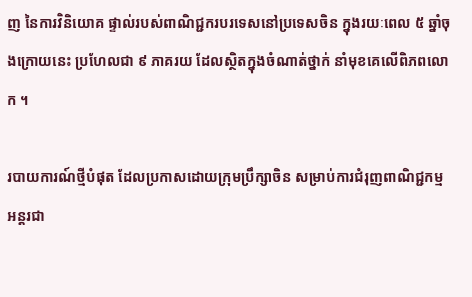ញ នៃការវិនិយោគ ផ្ទាល់របស់ពាណិជ្ជករបរទេសនៅប្រទេសចិន ក្នុងរយៈពេល ៥ ឆ្នាំចុងក្រោយនេះ ប្រហែលជា ៩ ភាគរយ ដែលស្ថិតក្នុងចំណាត់ថ្នាក់ នាំមុខគេលើពិភពលោក ។

របាយការណ៍ថ្មីបំផុត ដែលប្រកាសដោយក្រុមប្រឹក្សាចិន សម្រាប់ការជំរុញពាណិជ្ជកម្ម អន្តរជា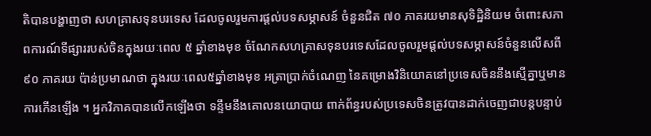តិបានបង្ហាញថា សហគ្រាសទុនបរទេស ដែលចូលរួមការផ្តល់បទសម្ភាសន៍ ចំនួនជិត ៧០ ភាគរយមានសុទិដ្ឋិនិយម ចំពោះសភាពការណ៍ទីផ្សាររបស់ចិនក្នុងរយៈពេល ៥ ឆ្នាំខាងមុខ ចំណែកសហគ្រាសទុនបរទេសដែលចូលរួមផ្តល់បទសម្ភាសន៍ចំនួនលើសពី ៩០ ភាគរយ ប៉ាន់ប្រមាណថា ក្នុងរយៈពេល៥ឆ្នាំខាងមុខ អត្រាប្រាក់ចំណេញ នៃគម្រោងវិនិយោគនៅប្រទេសចិននឹងស្មើគ្នាឬមានការកើនឡើង ។ អ្នកវិភាគបានលើកឡើងថា ទន្ទឹមនឹងគោលនយោបាយ ពាក់ព័ន្ធរបស់ប្រទេសចិនត្រូវបានដាក់ចេញជាបន្តបន្ទាប់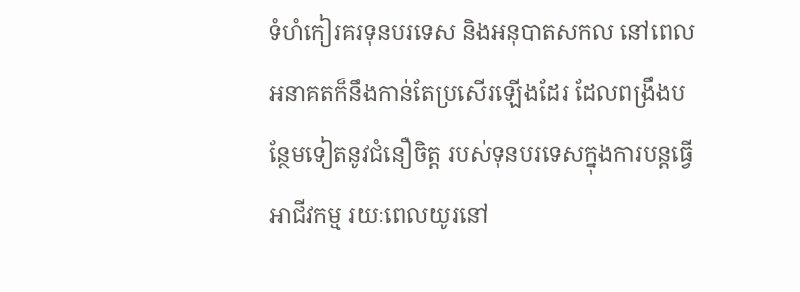ទំហំកៀរគរទុនបរទេស និងអនុបាតសកល នៅពេលអនាគតក៏នឹងកាន់តែប្រសើរឡើងដែរ ដែលពង្រឹងបន្ថែមទៀតនូវជំនឿចិត្ត របស់ទុនបរទេសក្នុងការបន្តធ្វើអាជីវកម្ម រយៈពេលយូរនៅ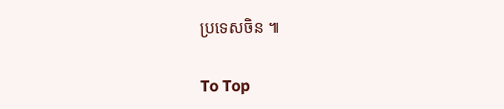ប្រទេសចិន ៕

To Top